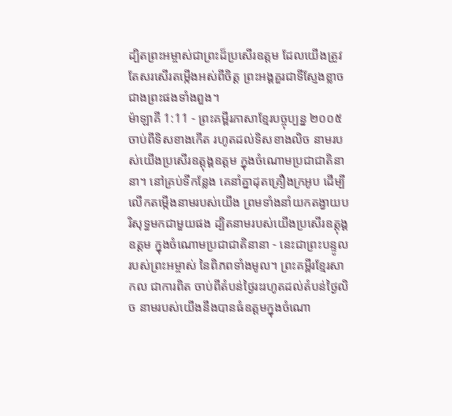ដ្បិតព្រះអម្ចាស់ជាព្រះដ៏ប្រសើរឧត្ដម ដែលយើងត្រូវតែសរសើរតម្កើងអស់ពីចិត្ត ព្រះអង្គគួរជាទីស្ញែងខ្លាចជាងព្រះផងទាំងពួង។
ម៉ាឡាគី 1:11 - ព្រះគម្ពីរភាសាខ្មែរបច្ចុប្បន្ន ២០០៥ ចាប់ពីទិសខាងកើត រហូតដល់ទិសខាងលិច នាមរបស់យើងប្រសើរឧត្ដុង្គឧត្ដម ក្នុងចំណោមប្រជាជាតិនានា។ នៅគ្រប់ទីកន្លែង គេនាំគ្នាដុតគ្រឿងក្រអូប ដើម្បីលើកតម្កើងនាមរបស់យើង ព្រមទាំងនាំយកតង្វាយបរិសុទ្ធមកជាមួយផង ដ្បិតនាមរបស់យើងប្រសើរឧត្ដុង្គឧត្ដម ក្នុងចំណោមប្រជាជាតិនានា - នេះជាព្រះបន្ទូលរបស់ព្រះអម្ចាស់ នៃពិភពទាំងមូល។ ព្រះគម្ពីរខ្មែរសាកល ជាការពិត ចាប់ពីតំបន់ថ្ងៃរះរហូតដល់តំបន់ថ្ងៃលិច នាមរបស់យើងនឹងបានធំឧត្ដមក្នុងចំណោ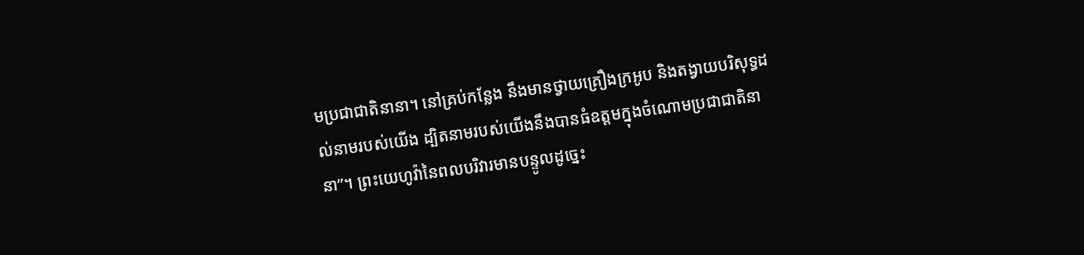មប្រជាជាតិនានា។ នៅគ្រប់កន្លែង នឹងមានថ្វាយគ្រឿងក្រអូប និងតង្វាយបរិសុទ្ធដល់នាមរបស់យើង ដ្បិតនាមរបស់យើងនឹងបានធំឧត្ដមក្នុងចំណោមប្រជាជាតិនានា”។ ព្រះយេហូវ៉ានៃពលបរិវារមានបន្ទូលដូច្នេះ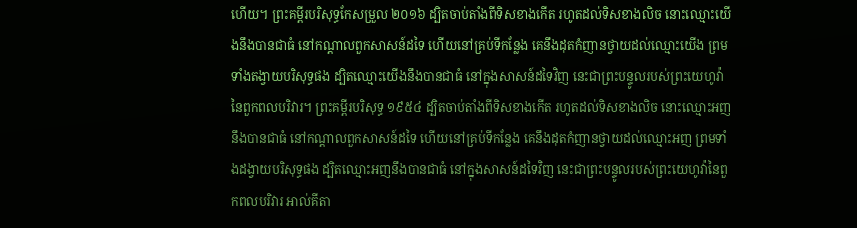ហើយ។ ព្រះគម្ពីរបរិសុទ្ធកែសម្រួល ២០១៦ ដ្បិតចាប់តាំងពីទិសខាងកើត រហូតដល់ទិសខាងលិច នោះឈ្មោះយើងនឹងបានជាធំ នៅកណ្ដាលពួកសាសន៍ដទៃ ហើយនៅគ្រប់ទីកន្លែង គេនឹងដុតកំញានថ្វាយដល់ឈ្មោះយើង ព្រមទាំងតង្វាយបរិសុទ្ធផង ដ្បិតឈ្មោះយើងនឹងបានជាធំ នៅក្នុងសាសន៍ដទៃវិញ នេះជាព្រះបន្ទូលរបស់ព្រះយេហូវ៉ានៃពួកពលបរិវារ។ ព្រះគម្ពីរបរិសុទ្ធ ១៩៥៤ ដ្បិតចាប់តាំងពីទិសខាងកើត រហូតដល់ទិសខាងលិច នោះឈ្មោះអញនឹងបានជាធំ នៅកណ្តាលពួកសាសន៍ដទៃ ហើយនៅគ្រប់ទីកន្លែង គេនឹងដុតកំញានថ្វាយដល់ឈ្មោះអញ ព្រមទាំងដង្វាយបរិសុទ្ធផង ដ្បិតឈ្មោះអញនឹងបានជាធំ នៅក្នុងសាសន៍ដទៃវិញ នេះជាព្រះបន្ទូលរបស់ព្រះយេហូវ៉ានៃពួកពលបរិវារ អាល់គីតា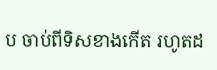ប ចាប់ពីទិសខាងកើត រហូតដ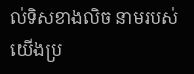ល់ទិសខាងលិច នាមរបស់យើងប្រ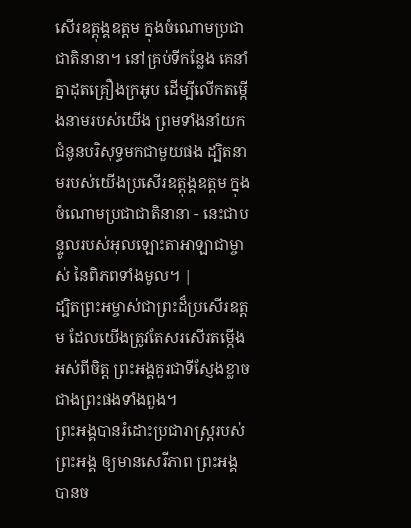សើរឧត្ដុង្គឧត្ដម ក្នុងចំណោមប្រជាជាតិនានា។ នៅគ្រប់ទីកន្លែង គេនាំគ្នាដុតគ្រឿងក្រអូប ដើម្បីលើកតម្កើងនាមរបស់យើង ព្រមទាំងនាំយកជំនូនបរិសុទ្ធមកជាមួយផង ដ្បិតនាមរបស់យើងប្រសើរឧត្ដុង្គឧត្ដម ក្នុងចំណោមប្រជាជាតិនានា - នេះជាបន្ទូលរបស់អុលឡោះតាអាឡាជាម្ចាស់ នៃពិភពទាំងមូល។ |
ដ្បិតព្រះអម្ចាស់ជាព្រះដ៏ប្រសើរឧត្ដម ដែលយើងត្រូវតែសរសើរតម្កើងអស់ពីចិត្ត ព្រះអង្គគួរជាទីស្ញែងខ្លាចជាងព្រះផងទាំងពួង។
ព្រះអង្គបានរំដោះប្រជារាស្ត្ររបស់ព្រះអង្គ ឲ្យមានសេរីភាព ព្រះអង្គបានច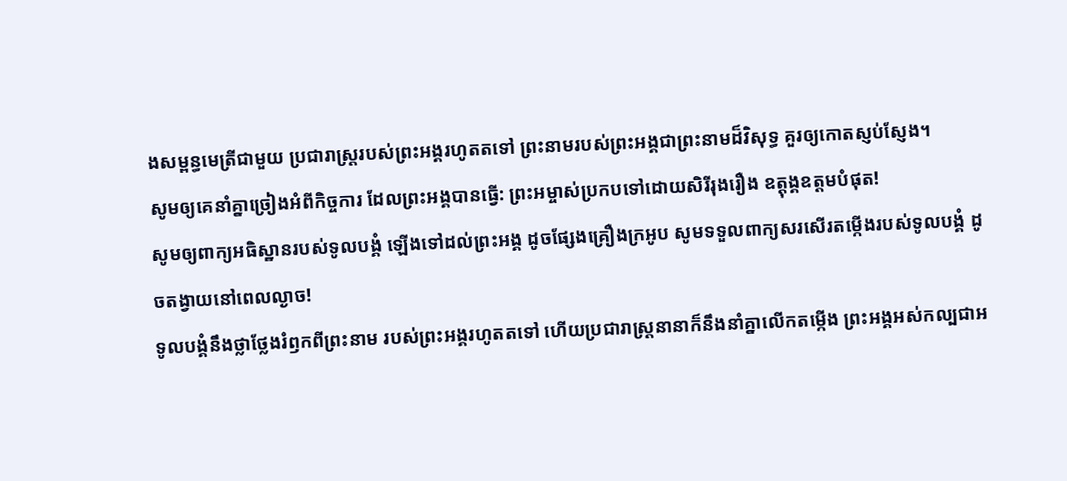ងសម្ពន្ធមេត្រីជាមួយ ប្រជារាស្ត្ររបស់ព្រះអង្គរហូតតទៅ ព្រះនាមរបស់ព្រះអង្គជាព្រះនាមដ៏វិសុទ្ធ គួរឲ្យកោតស្ញប់ស្ញែង។
សូមឲ្យគេនាំគ្នាច្រៀងអំពីកិច្ចការ ដែលព្រះអង្គបានធ្វើ: ព្រះអម្ចាស់ប្រកបទៅដោយសិរីរុងរឿង ឧត្ដុង្គឧត្ដមបំផុត!
សូមឲ្យពាក្យអធិស្ឋានរបស់ទូលបង្គំ ឡើងទៅដល់ព្រះអង្គ ដូចផ្សែងគ្រឿងក្រអូប សូមទទួលពាក្យសរសើរតម្កើងរបស់ទូលបង្គំ ដូចតង្វាយនៅពេលល្ងាច!
ទូលបង្គំនឹងថ្លាថ្លែងរំឭកពីព្រះនាម របស់ព្រះអង្គរហូតតទៅ ហើយប្រជារាស្ត្រនានាក៏នឹងនាំគ្នាលើកតម្កើង ព្រះអង្គអស់កល្បជាអ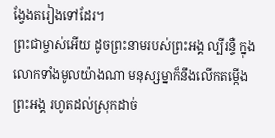ង្វែងតរៀងទៅដែរ។
ព្រះជាម្ចាស់អើយ ដូចព្រះនាមរបស់ព្រះអង្គ ល្បីរន្ទឺ ក្នុងលោកទាំងមូលយ៉ាងណា មនុស្សម្នាក៏នឹងលើកតម្កើងព្រះអង្គ រហូតដល់ស្រុកដាច់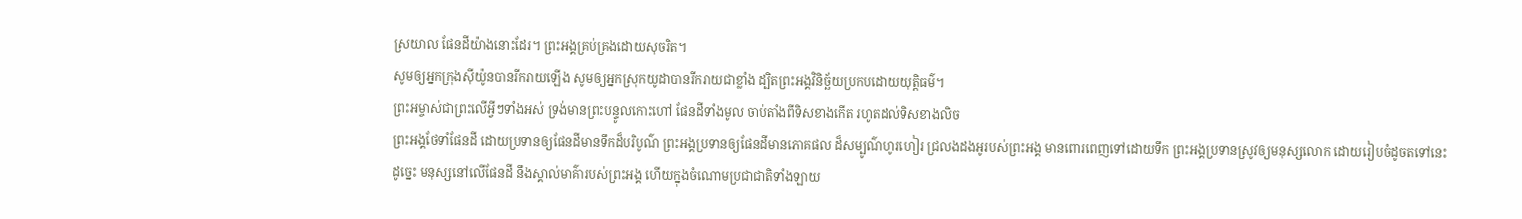ស្រយាល ផែនដីយ៉ាងនោះដែរ។ ព្រះអង្គគ្រប់គ្រងដោយសុចរិត។
សូមឲ្យអ្នកក្រុងស៊ីយ៉ូនបានរីករាយឡើង សូមឲ្យអ្នកស្រុកយូដាបានរីករាយជាខ្លាំង ដ្បិតព្រះអង្គវិនិច្ឆ័យប្រកបដោយយុត្តិធម៌។
ព្រះអម្ចាស់ជាព្រះលើអ្វីៗទាំងអស់ ទ្រង់មានព្រះបន្ទូលកោះហៅ ផែនដីទាំងមូល ចាប់តាំងពីទិសខាងកើត រហូតដល់ទិសខាងលិច
ព្រះអង្គថែទាំផែនដី ដោយប្រទានឲ្យផែនដីមានទឹកដ៏បរិបូណ៌ ព្រះអង្គប្រទានឲ្យផែនដីមានភោគផល ដ៏សម្បូណ៌ហូរហៀរ ជ្រលងដងអូរបស់ព្រះអង្គ មានពោរពេញទៅដោយទឹក ព្រះអង្គប្រទានស្រូវឲ្យមនុស្សលោក ដោយរៀបចំដូចតទៅនេះ
ដូច្នេះ មនុស្សនៅលើផែនដី នឹងស្គាល់មាគ៌ារបស់ព្រះអង្គ ហើយក្នុងចំណោមប្រជាជាតិទាំងឡាយ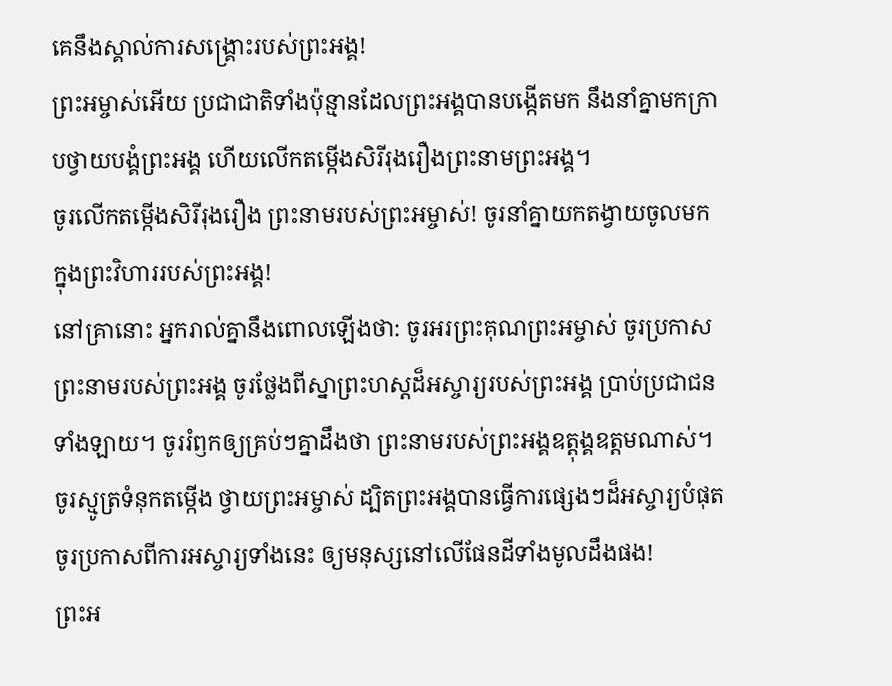គេនឹងស្គាល់ការសង្គ្រោះរបស់ព្រះអង្គ!
ព្រះអម្ចាស់អើយ ប្រជាជាតិទាំងប៉ុន្មានដែលព្រះអង្គបានបង្កើតមក នឹងនាំគ្នាមកក្រាបថ្វាយបង្គំព្រះអង្គ ហើយលើកតម្កើងសិរីរុងរឿងព្រះនាមព្រះអង្គ។
ចូរលើកតម្កើងសិរីរុងរឿង ព្រះនាមរបស់ព្រះអម្ចាស់! ចូរនាំគ្នាយកតង្វាយចូលមក ក្នុងព្រះវិហាររបស់ព្រះអង្គ!
នៅគ្រានោះ អ្នករាល់គ្នានឹងពោលឡើងថា: ចូរអរព្រះគុណព្រះអម្ចាស់ ចូរប្រកាសព្រះនាមរបស់ព្រះអង្គ ចូរថ្លែងពីស្នាព្រះហស្ដដ៏អស្ចារ្យរបស់ព្រះអង្គ ប្រាប់ប្រជាជនទាំងឡាយ។ ចូររំឭកឲ្យគ្រប់ៗគ្នាដឹងថា ព្រះនាមរបស់ព្រះអង្គឧត្ដុង្គឧត្ដមណាស់។
ចូរស្មូត្រទំនុកតម្កើង ថ្វាយព្រះអម្ចាស់ ដ្បិតព្រះអង្គបានធ្វើការផ្សេងៗដ៏អស្ចារ្យបំផុត ចូរប្រកាសពីការអស្ចារ្យទាំងនេះ ឲ្យមនុស្សនៅលើផែនដីទាំងមូលដឹងផង!
ព្រះអ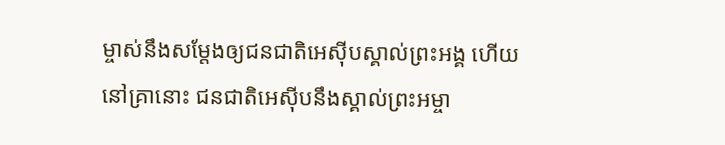ម្ចាស់នឹងសម្តែងឲ្យជនជាតិអេស៊ីបស្គាល់ព្រះអង្គ ហើយនៅគ្រានោះ ជនជាតិអេស៊ីបនឹងស្គាល់ព្រះអម្ចា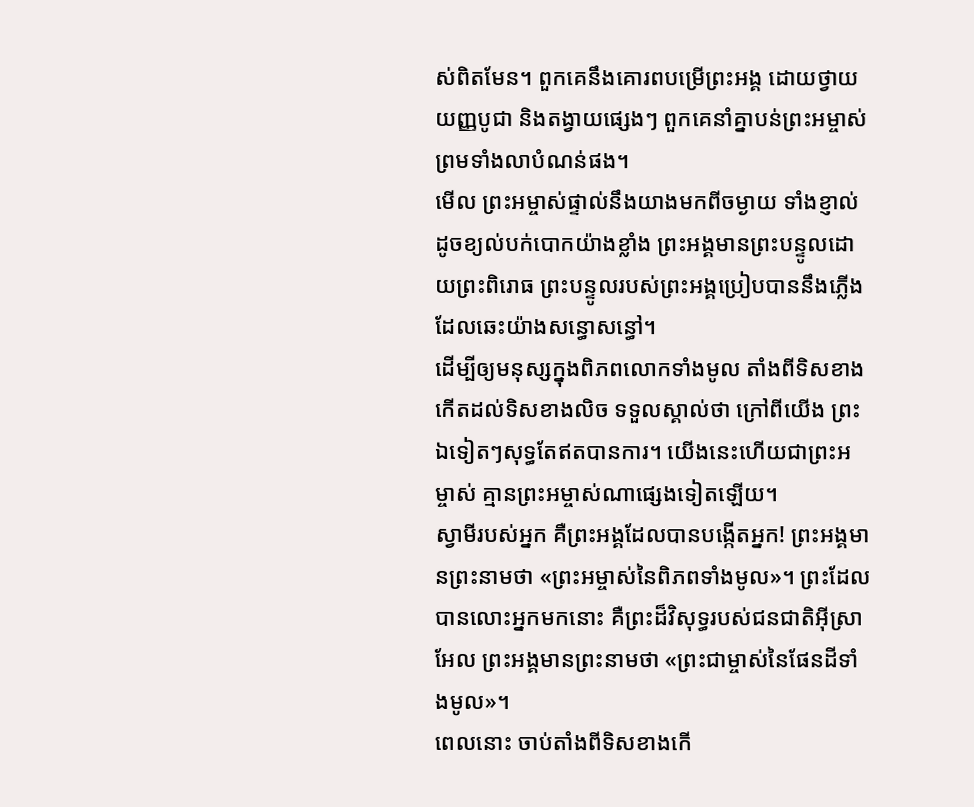ស់ពិតមែន។ ពួកគេនឹងគោរពបម្រើព្រះអង្គ ដោយថ្វាយយញ្ញបូជា និងតង្វាយផ្សេងៗ ពួកគេនាំគ្នាបន់ព្រះអម្ចាស់ ព្រមទាំងលាបំណន់ផង។
មើល ព្រះអម្ចាស់ផ្ទាល់នឹងយាងមកពីចម្ងាយ ទាំងខ្ញាល់ ដូចខ្យល់បក់បោកយ៉ាងខ្លាំង ព្រះអង្គមានព្រះបន្ទូលដោយព្រះពិរោធ ព្រះបន្ទូលរបស់ព្រះអង្គប្រៀបបាននឹងភ្លើងដែលឆេះយ៉ាងសន្ធោសន្ធៅ។
ដើម្បីឲ្យមនុស្សក្នុងពិភពលោកទាំងមូល តាំងពីទិសខាងកើតដល់ទិសខាងលិច ទទួលស្គាល់ថា ក្រៅពីយើង ព្រះឯទៀតៗសុទ្ធតែឥតបានការ។ យើងនេះហើយជាព្រះអម្ចាស់ គ្មានព្រះអម្ចាស់ណាផ្សេងទៀតឡើយ។
ស្វាមីរបស់អ្នក គឺព្រះអង្គដែលបានបង្កើតអ្នក! ព្រះអង្គមានព្រះនាមថា «ព្រះអម្ចាស់នៃពិភពទាំងមូល»។ ព្រះដែលបានលោះអ្នកមកនោះ គឺព្រះដ៏វិសុទ្ធរបស់ជនជាតិអ៊ីស្រាអែល ព្រះអង្គមានព្រះនាមថា «ព្រះជាម្ចាស់នៃផែនដីទាំងមូល»។
ពេលនោះ ចាប់តាំងពីទិសខាងកើ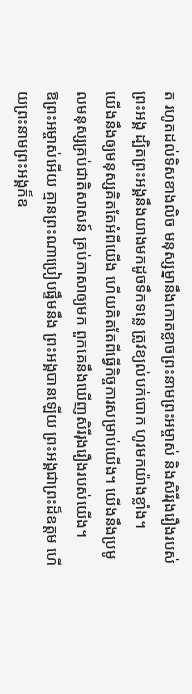ត រហូតដល់ទិសខាងលិច មនុស្សម្នានឹងកោតខ្លាចព្រះនាមព្រះអម្ចាស់ និងសិរីរុងរឿងរបស់ព្រះអង្គ ដ្បិតព្រះអង្គនឹងយាងមកដូចទឹកទន្លេ ត្រូវខ្យល់បក់បោក ហូរមកយ៉ាងខ្លាំង។
យើងនឹងឲ្យមនុស្សគិតតែអំពីយើង ហើយគិតតែពីធ្វើកិច្ចការសម្រាប់យើង។ យើងនឹងប្រមូលមនុស្សគ្រប់ជាតិសាសន៍ គ្រប់ភាសាឲ្យមក ពួកគេនឹងឃើញសិរីរុងរឿងរបស់យើង។
ឱព្រះអម្ចាស់អើយ គ្មានព្រះណាប្រៀបផ្ទឹមនឹង ព្រះអង្គបានឡើយ ព្រះអង្គជាព្រះដ៏ឧត្ដម ហើយព្រះនាមព្រះអង្គក៏ឧ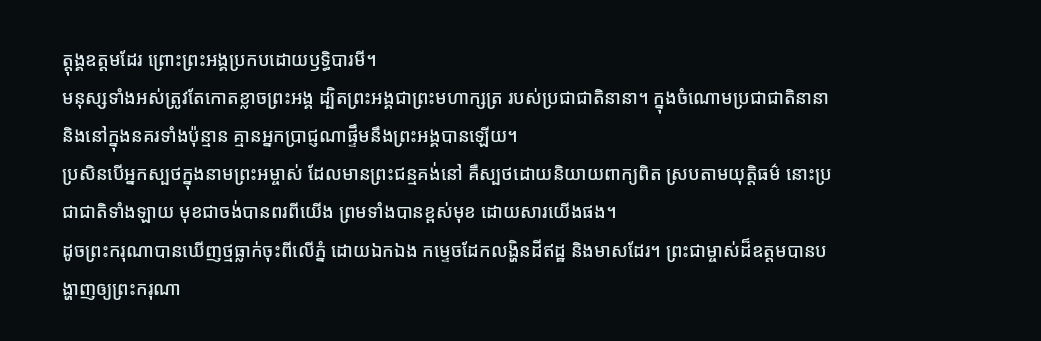ត្ដុង្គឧត្ដមដែរ ព្រោះព្រះអង្គប្រកបដោយឫទ្ធិបារមី។
មនុស្សទាំងអស់ត្រូវតែកោតខ្លាចព្រះអង្គ ដ្បិតព្រះអង្គជាព្រះមហាក្សត្រ របស់ប្រជាជាតិនានា។ ក្នុងចំណោមប្រជាជាតិនានា និងនៅក្នុងនគរទាំងប៉ុន្មាន គ្មានអ្នកប្រាជ្ញណាផ្ទឹមនឹងព្រះអង្គបានឡើយ។
ប្រសិនបើអ្នកស្បថក្នុងនាមព្រះអម្ចាស់ ដែលមានព្រះជន្មគង់នៅ គឺស្បថដោយនិយាយពាក្យពិត ស្របតាមយុត្តិធម៌ នោះប្រជាជាតិទាំងឡាយ មុខជាចង់បានពរពីយើង ព្រមទាំងបានខ្ពស់មុខ ដោយសារយើងផង។
ដូចព្រះករុណាបានឃើញថ្មធ្លាក់ចុះពីលើភ្នំ ដោយឯកឯង កម្ទេចដែកលង្ហិនដីឥដ្ឋ និងមាសដែរ។ ព្រះជាម្ចាស់ដ៏ឧត្ដមបានបង្ហាញឲ្យព្រះករុណា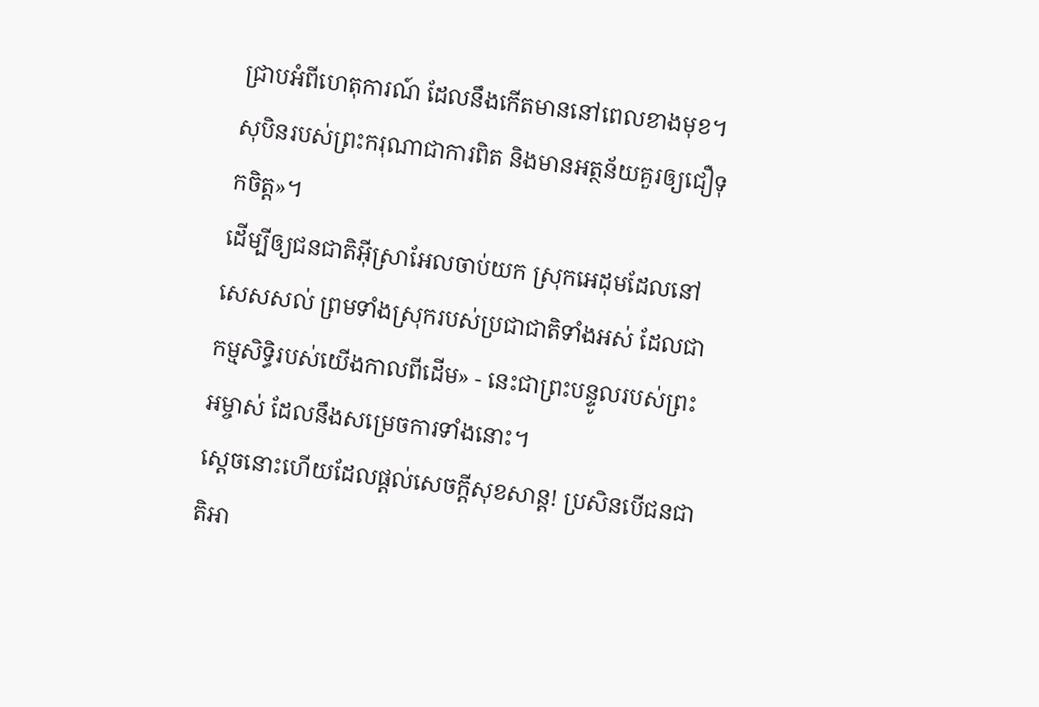ជ្រាបអំពីហេតុការណ៍ ដែលនឹងកើតមាននៅពេលខាងមុខ។ សុបិនរបស់ព្រះករុណាជាការពិត និងមានអត្ថន័យគួរឲ្យជឿទុកចិត្ត»។
ដើម្បីឲ្យជនជាតិអ៊ីស្រាអែលចាប់យក ស្រុកអេដុមដែលនៅសេសសល់ ព្រមទាំងស្រុករបស់ប្រជាជាតិទាំងអស់ ដែលជាកម្មសិទ្ធិរបស់យើងកាលពីដើម» - នេះជាព្រះបន្ទូលរបស់ព្រះអម្ចាស់ ដែលនឹងសម្រេចការទាំងនោះ។
ស្ដេចនោះហើយដែលផ្ដល់សេចក្ដីសុខសាន្ត! ប្រសិនបើជនជាតិអា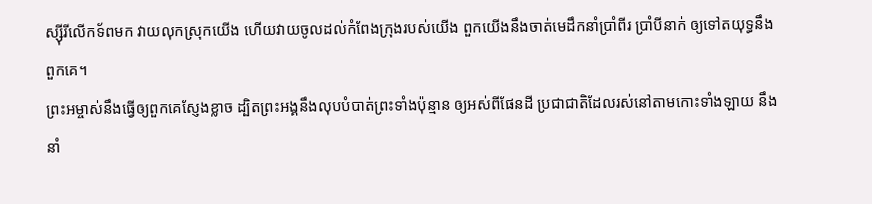ស្ស៊ីរីលើកទ័ពមក វាយលុកស្រុកយើង ហើយវាយចូលដល់កំពែងក្រុងរបស់យើង ពួកយើងនឹងចាត់មេដឹកនាំប្រាំពីរ ប្រាំបីនាក់ ឲ្យទៅតយុទ្ធនឹងពួកគេ។
ព្រះអម្ចាស់នឹងធ្វើឲ្យពួកគេស្ញែងខ្លាច ដ្បិតព្រះអង្គនឹងលុបបំបាត់ព្រះទាំងប៉ុន្មាន ឲ្យអស់ពីផែនដី ប្រជាជាតិដែលរស់នៅតាមកោះទាំងឡាយ នឹងនាំ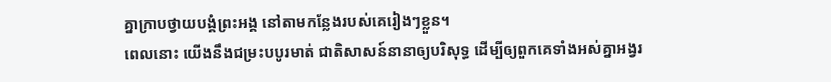គ្នាក្រាបថ្វាយបង្គំព្រះអង្គ នៅតាមកន្លែងរបស់គេរៀងៗខ្លួន។
ពេលនោះ យើងនឹងជម្រះបបូរមាត់ ជាតិសាសន៍នានាឲ្យបរិសុទ្ធ ដើម្បីឲ្យពួកគេទាំងអស់គ្នាអង្វរ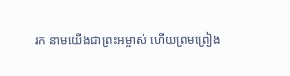រក នាមយើងជាព្រះអម្ចាស់ ហើយព្រមព្រៀង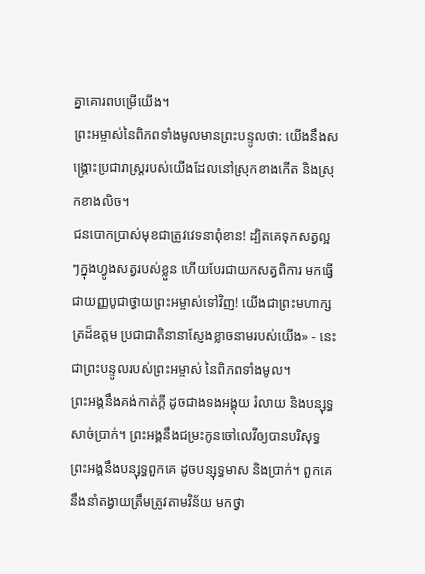គ្នាគោរពបម្រើយើង។
ព្រះអម្ចាស់នៃពិភពទាំងមូលមានព្រះបន្ទូលថា: យើងនឹងសង្គ្រោះប្រជារាស្ត្ររបស់យើងដែលនៅស្រុកខាងកើត និងស្រុកខាងលិច។
ជនបោកប្រាស់មុខជាត្រូវវេទនាពុំខាន! ដ្បិតគេទុកសត្វល្អៗក្នុងហ្វូងសត្វរបស់ខ្លួន ហើយបែរជាយកសត្វពិការ មកធ្វើជាយញ្ញបូជាថ្វាយព្រះអម្ចាស់ទៅវិញ! យើងជាព្រះមហាក្សត្រដ៏ឧត្ដម ប្រជាជាតិនានាស្ញែងខ្លាចនាមរបស់យើង» - នេះជាព្រះបន្ទូលរបស់ព្រះអម្ចាស់ នៃពិភពទាំងមូល។
ព្រះអង្គនឹងគង់កាត់ក្ដី ដូចជាងទងអង្គុយ រំលាយ និងបន្សុទ្ធសាច់ប្រាក់។ ព្រះអង្គនឹងជម្រះកូនចៅលេវីឲ្យបានបរិសុទ្ធ ព្រះអង្គនឹងបន្សុទ្ធពួកគេ ដូចបន្សុទ្ធមាស និងប្រាក់។ ពួកគេនឹងនាំតង្វាយត្រឹមត្រូវតាមវិន័យ មកថ្វា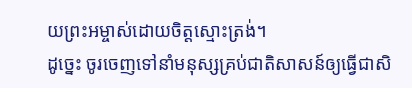យព្រះអម្ចាស់ដោយចិត្តស្មោះត្រង់។
ដូច្នេះ ចូរចេញទៅនាំមនុស្សគ្រប់ជាតិសាសន៍ឲ្យធ្វើជាសិ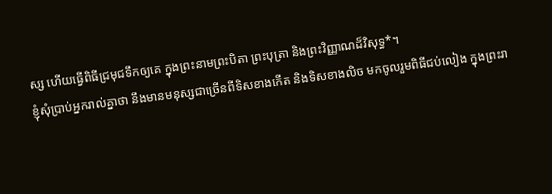ស្ស ហើយធ្វើពិធីជ្រមុជទឹកឲ្យគេ ក្នុងព្រះនាមព្រះបិតា ព្រះបុត្រា និងព្រះវិញ្ញាណដ៏វិសុទ្ធ*។
ខ្ញុំសុំប្រាប់អ្នករាល់គ្នាថា នឹងមានមនុស្សជាច្រើនពីទិសខាងកើត និងទិសខាងលិច មកចូលរួមពិធីជប់លៀង ក្នុងព្រះរា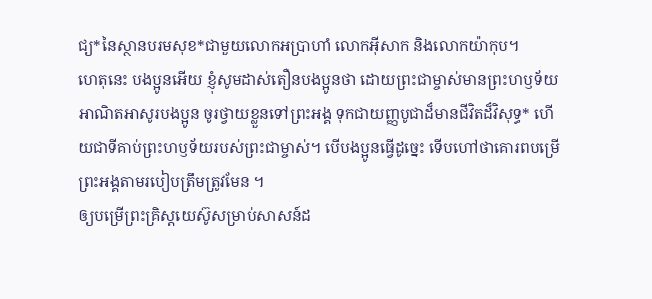ជ្យ*នៃស្ថានបរមសុខ*ជាមួយលោកអប្រាហាំ លោកអ៊ីសាក និងលោកយ៉ាកុប។
ហេតុនេះ បងប្អូនអើយ ខ្ញុំសូមដាស់តឿនបងប្អូនថា ដោយព្រះជាម្ចាស់មានព្រះហឫទ័យអាណិតអាសូរបងប្អូន ចូរថ្វាយខ្លួនទៅព្រះអង្គ ទុកជាយញ្ញបូជាដ៏មានជីវិតដ៏វិសុទ្ធ* ហើយជាទីគាប់ព្រះហឫទ័យរបស់ព្រះជាម្ចាស់។ បើបងប្អូនធ្វើដូច្នេះ ទើបហៅថាគោរពបម្រើព្រះអង្គតាមរបៀបត្រឹមត្រូវមែន ។
ឲ្យបម្រើព្រះគ្រិស្តយេស៊ូសម្រាប់សាសន៍ដ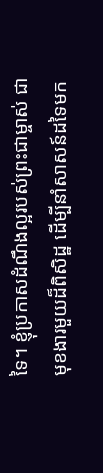ទៃ។ ខ្ញុំប្រកាសដំណឹងល្អរបស់ព្រះជាម្ចាស់ ជាមុខងារមួយដ៏ពិសិដ្ឋ ដើម្បីនាំសាសន៍ដទៃមក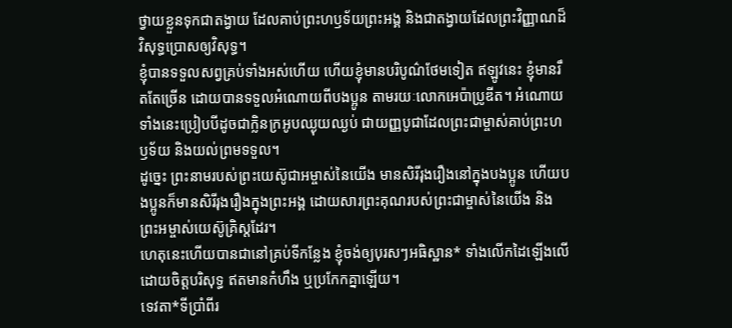ថ្វាយខ្លួនទុកជាតង្វាយ ដែលគាប់ព្រះហឫទ័យព្រះអង្គ និងជាតង្វាយដែលព្រះវិញ្ញាណដ៏វិសុទ្ធប្រោសឲ្យវិសុទ្ធ។
ខ្ញុំបានទទួលសព្វគ្រប់ទាំងអស់ហើយ ហើយខ្ញុំមានបរិបូណ៌ថែមទៀត ឥឡូវនេះ ខ្ញុំមានរឹតតែច្រើន ដោយបានទទួលអំណោយពីបងប្អូន តាមរយៈលោកអេប៉ាប្រូឌីត។ អំណោយទាំងនេះប្រៀបបីដូចជាក្លិនក្រអូបឈ្ងុយឈ្ងប់ ជាយញ្ញបូជាដែលព្រះជាម្ចាស់គាប់ព្រះហឫទ័យ និងយល់ព្រមទទួល។
ដូច្នេះ ព្រះនាមរបស់ព្រះយេស៊ូជាអម្ចាស់នៃយើង មានសិរីរុងរឿងនៅក្នុងបងប្អូន ហើយបងប្អូនក៏មានសិរីរុងរឿងក្នុងព្រះអង្គ ដោយសារព្រះគុណរបស់ព្រះជាម្ចាស់នៃយើង និងព្រះអម្ចាស់យេស៊ូគ្រិស្តដែរ។
ហេតុនេះហើយបានជានៅគ្រប់ទីកន្លែង ខ្ញុំចង់ឲ្យបុរសៗអធិស្ឋាន* ទាំងលើកដៃឡើងលើ ដោយចិត្តបរិសុទ្ធ ឥតមានកំហឹង ឬប្រកែកគ្នាឡើយ។
ទេវតា*ទីប្រាំពីរ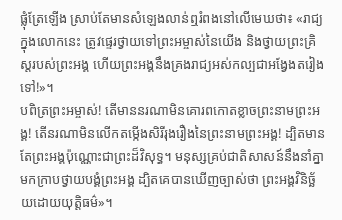ផ្លុំត្រែឡើង ស្រាប់តែមានសំឡេងលាន់ឮរំពងនៅលើមេឃថា៖ «រាជ្យក្នុងលោកនេះ ត្រូវផ្ទេរថ្វាយទៅព្រះអម្ចាស់នៃយើង និងថ្វាយព្រះគ្រិស្តរបស់ព្រះអង្គ ហើយព្រះអង្គនឹងគ្រងរាជ្យអស់កល្បជាអង្វែងតរៀងទៅ!»។
បពិត្រព្រះអម្ចាស់! តើមាននរណាមិនគោរពកោតខ្លាចព្រះនាមព្រះអង្គ! តើនរណាមិនលើកតម្កើងសិរីរុងរឿងនៃព្រះនាមព្រះអង្គ! ដ្បិតមានតែព្រះអង្គប៉ុណ្ណោះជាព្រះដ៏វិសុទ្ធ។ មនុស្សគ្រប់ជាតិសាសន៍នឹងនាំគ្នាមកក្រាបថ្វាយបង្គំព្រះអង្គ ដ្បិតគេបានឃើញច្បាស់ថា ព្រះអង្គវិនិច្ឆ័យដោយយុត្តិធម៌»។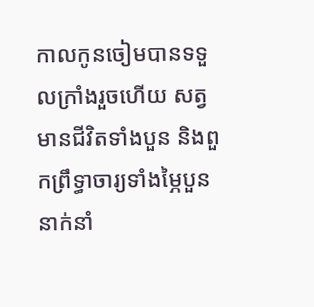កាលកូនចៀមបានទទួលក្រាំងរួចហើយ សត្វមានជីវិតទាំងបួន និងពួកព្រឹទ្ធាចារ្យទាំងម្ភៃបួននាក់នាំ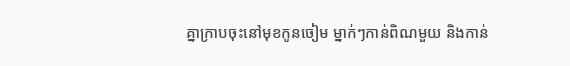គ្នាក្រាបចុះនៅមុខកូនចៀម ម្នាក់ៗកាន់ពិណមួយ និងកាន់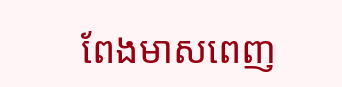ពែងមាសពេញ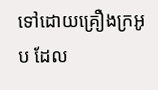ទៅដោយគ្រឿងក្រអូប ដែល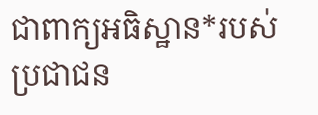ជាពាក្យអធិស្ឋាន*របស់ប្រជាជន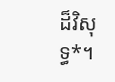ដ៏វិសុទ្ធ*។